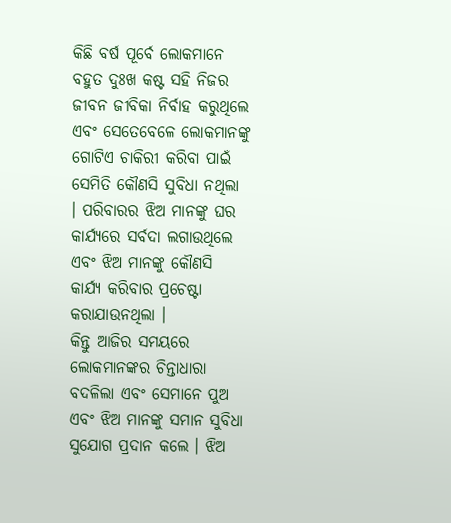କିଛି ବର୍ଷ ପୂର୍ବେ ଲୋକମାନେ ବହୁତ ଦୁଃଖ କଷ୍ଟ ସହି ନିଜର ଜୀବନ ଜୀବିକା ନିର୍ବାହ କରୁଥିଲେ ଏବଂ ସେତେବେଳେ ଲୋକମାନଙ୍କୁ ଗୋଟିଏ ଚାକିରୀ କରିବା ପାଇଁ ସେମିତି କୌଣସି ସୁବିଧା ନଥିଲା । ପରିବାରର ଝିଅ ମାନଙ୍କୁ ଘର କାର୍ଯ୍ୟରେ ସର୍ବଦା ଲଗାଉଥିଲେ ଏବଂ ଝିଅ ମାନଙ୍କୁ କୌଣସି କାର୍ଯ୍ୟ କରିବାର ପ୍ରଚେଷ୍ଟା କରାଯାଉନଥିଲା ।
କିନ୍ତୁ ଆଜିର ସମୟରେ ଲୋକମାନଙ୍କର ଚିନ୍ତାଧାରା ବଦଳିଲା ଏବଂ ସେମାନେ ପୁଅ ଏବଂ ଝିଅ ମାନଙ୍କୁ ସମାନ ସୁବିଧା ସୁଯୋଗ ପ୍ରଦାନ କଲେ । ଝିଅ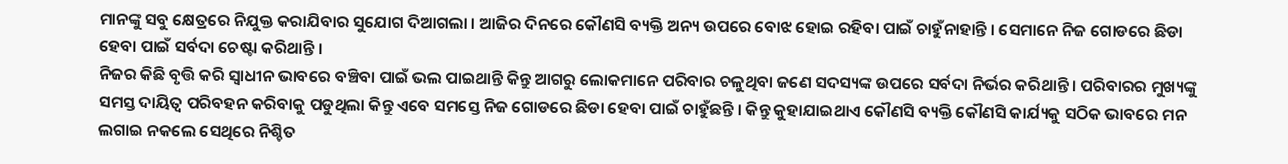ମାନଙ୍କୁ ସବୁ କ୍ଷେତ୍ରରେ ନିଯୁକ୍ତ କରାଯିବାର ସୁଯୋଗ ଦିଆଗଲା । ଆଜିର ଦିନରେ କୌଣସି ବ୍ୟକ୍ତି ଅନ୍ୟ ଉପରେ ବୋଝ ହୋଇ ରହିବା ପାଇଁ ଚାହୁଁନାହାନ୍ତି । ସେମାନେ ନିଜ ଗୋଡରେ ଛିଡା ହେବା ପାଇଁ ସର୍ବଦା ଚେଷ୍ଟା କରିଥାନ୍ତି ।
ନିଜର କିଛି ବୃତ୍ତି କରି ସ୍ୱାଧୀନ ଭାବରେ ବଞ୍ଚିବା ପାଇଁ ଭଲ ପାଇଥାନ୍ତି କିନ୍ତୁ ଆଗରୁ ଲୋକମାନେ ପରିବାର ଚଳୁଥିବା ଜଣେ ସଦସ୍ୟଙ୍କ ଉପରେ ସର୍ବଦା ନିର୍ଭର କରିଥାନ୍ତି । ପରିବାରର ମୁଖ୍ୟଙ୍କୁ ସମସ୍ତ ଦାୟିତ୍ୱ ପରିବହନ କରିବାକୁ ପଡୁଥିଲା କିନ୍ତୁ ଏବେ ସମସ୍ତେ ନିଜ ଗୋଡରେ ଛିଡା ହେବା ପାଇଁ ଚାହୁଁଛନ୍ତି । କିନ୍ତୁ କୁହାଯାଇଥାଏ କୌଣସି ବ୍ୟକ୍ତି କୌଣସି କାର୍ଯ୍ୟକୁ ସଠିକ ଭାବରେ ମନ ଲଗାଇ ନକଲେ ସେଥିରେ ନିଶ୍ଚିତ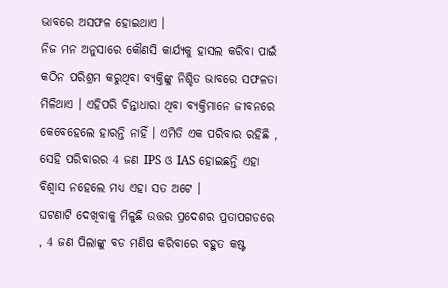ଭାବରେ ଅସଫଳ ହୋଇଥାଏ ।
ନିଜ ମନ ଅନୁସାରେ କୌଣସି କାର୍ଯ୍ୟକୁ ହାସଲ କରିବା ପାଇଁ କଠିନ ପରିଶ୍ରମ କରୁଥିବା ବ୍ୟକ୍ତିଙ୍କୁ ନିଶ୍ଚିତ ଭାବରେ ସଫଳତା ମିଳିଥାଏ । ଏହିପରି ଚିନ୍ତାଧାରା ଥିବା ବ୍ୟକ୍ତିମାନେ ଜୀବନରେ କେବେହେଲେ ହାରନ୍ତି ନାହିଁ । ଏମିତି ଏକ ପରିବାର ରହିଛି , ସେହି ପରିବାରର 4 ଜଣ IPS ଓ IAS ହୋଇଛନ୍ତି ଏହା ବିଶ୍ୱାସ ନହେଲେ ମଧ୍ୟ ଏହା ସତ ଅଟେ ।
ଘଟଣାଟି ଦେଖିବାକୁ ମିଳୁଛି ଉତ୍ତର ପ୍ରଦେଶର ପ୍ରତାପଗଡରେ , 4 ଜଣ ପିଲାଙ୍କୁ ବଡ ମଣିଷ କରିବାରେ ବହୁତ କଷ୍ଟ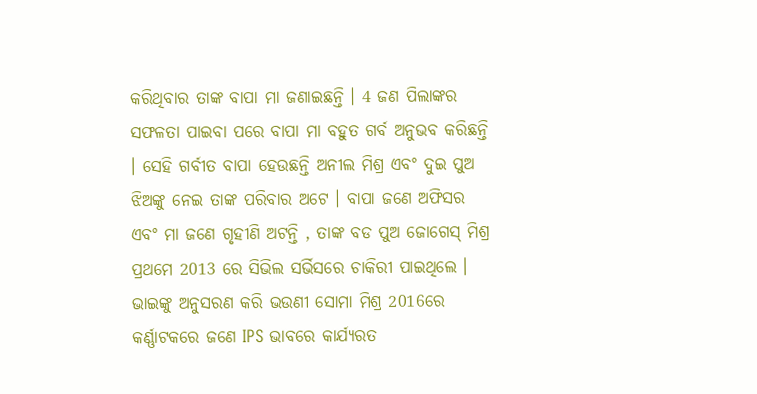କରିଥିବାର ତାଙ୍କ ବାପା ମା ଜଣାଇଛନ୍ତି । 4 ଜଣ ପିଲାଙ୍କର ସଫଳତା ପାଇବା ପରେ ବାପା ମା ବହୁତ ଗର୍ବ ଅନୁଭବ କରିଛନ୍ତି । ସେହି ଗର୍ବୀତ ବାପା ହେଉଛନ୍ତି ଅନୀଲ ମିଶ୍ର ଏବଂ ଦୁଇ ପୁଅ ଝିଅଙ୍କୁ ନେଇ ତାଙ୍କ ପରିବାର ଅଟେ । ବାପା ଜଣେ ଅଫିସର ଏବଂ ମା ଜଣେ ଗୃହୀଣି ଅଟନ୍ତି , ତାଙ୍କ ବଡ ପୁଅ ଜୋଗେସ୍ ମିଶ୍ର ପ୍ରଥମେ 2013 ରେ ସିଭିଲ ସର୍ଭିସରେ ଚାକିରୀ ପାଇଥିଲେ ।
ଭାଇଙ୍କୁ ଅନୁସରଣ କରି ଭଉଣୀ ସୋମା ମିଶ୍ର 2016ରେ କର୍ଣ୍ଣାଟକରେ ଜଣେ IPS ଭାବରେ କାର୍ଯ୍ୟରତ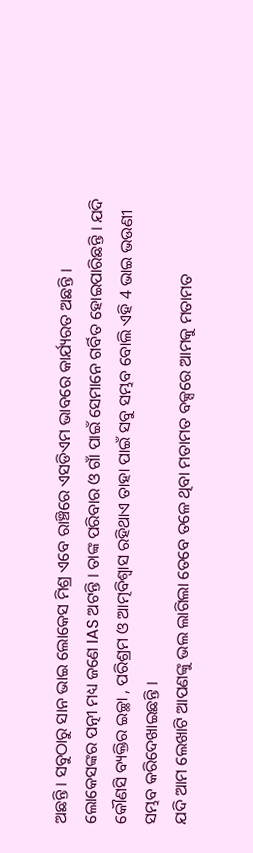ଅଛନ୍ତି । ସବୁଠାରୁ ସାନ ଭାଇ ଲୋକେସ ମିଶ୍ର ଏବେ ରାଞ୍ଚିରେ ଏସଡିଏମ ଭାବରେ କାର୍ଯ୍ୟରତ ଅଛନ୍ତି । ଲୋକେସଙ୍କର ପତ୍ନୀ ମଧ୍ୟ ଜଣେ IAS ଅଟନ୍ତି । ତାଙ୍କ ପରିବାର ଓ ଗାଁ ପାଇଁ ସେମାନେ ଗର୍ବିତ ହୋଇପାରିଛନ୍ତି । ଯଦି କୌଣସି ବ୍ୟକ୍ତିର ଇଚ୍ଛା , ପରିଶ୍ରମ ଓ ଆତ୍ମବିଶ୍ୱାସ ରହିଥାଏ ତାହା ପାଇଁ ସବୁ ସମ୍ଭବ ବୋଲି ଏହି 4 ଭାଇ ଭଉଣୀ ସମ୍ଭବ କରିଦେଖାଇଛନ୍ତି ।
ଯଦି ଆମ ଲେଖାଟି ଆପଣଙ୍କୁ ଭଲ ଲାଗିଲା ତେବେ ତଳେ ଥିବା ମତାମତ ବକ୍ସରେ ଆମକୁ ମତାମତ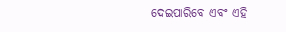ଦେଇପାରିବେ ଏବଂ ଏହି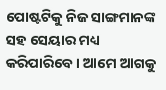ପୋଷ୍ଟଟିକୁ ନିଜ ସାଙ୍ଗମାନଙ୍କ ସହ ସେୟାର ମଧ୍ୟ କରିପାରିବେ । ଆମେ ଆଗକୁ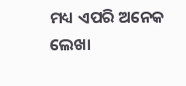ମଧ୍ୟ ଏପରି ଅନେକ ଲେଖା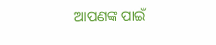ଆପଣଙ୍କ ପାଇଁ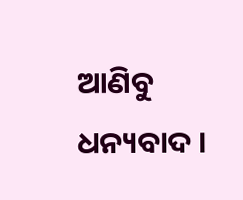ଆଣିବୁ ଧନ୍ୟବାଦ ।